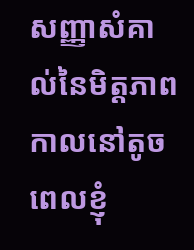សញ្ញាសំគាល់នៃមិត្តភាព
កាលនៅតូច ពេលខ្ញុំ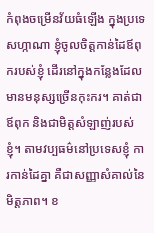កំពុងចម្រើនវ័យធំឡើង ក្នុងប្រទេសហ្កាណា ខ្ញុំចូលចិត្តកាន់ដៃឪពុករបស់ខ្ញុំ ដើរនៅក្នុងកន្លែងដែលមានមនុស្សច្រើនកុះករ។ គាត់ជាឪពុក និងជាមិត្តសំឡាញ់របស់ខ្ញុំ។ តាមវប្បធម៌នៅប្រទេសខ្ញុំ ការកាន់ដៃគ្នា គឺជាសញ្ញាសំគាល់នៃមិត្តភាព។ ខ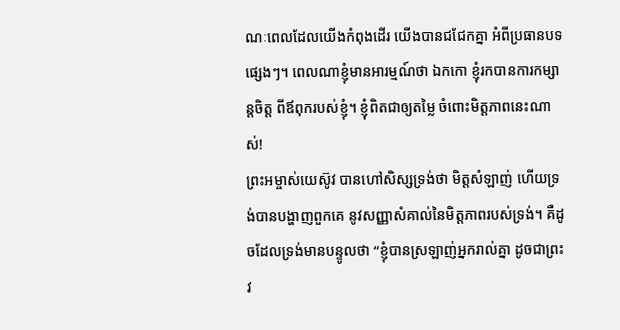ណៈពេលដែលយើងកំពុងដើរ យើងបានជជែកគ្នា អំពីប្រធានបទផ្សេងៗ។ ពេលណាខ្ញុំមានអារម្មណ៍ថា ឯកកោ ខ្ញុំរកបានការកម្សាន្តចិត្ត ពីឪពុករបស់ខ្ញុំ។ ខ្ញុំពិតជាឲ្យតម្លៃ ចំពោះមិត្តភាពនេះណាស់!
ព្រះអម្ចាស់យេស៊ូវ បានហៅសិស្សទ្រង់ថា មិត្តសំឡាញ់ ហើយទ្រង់បានបង្ហាញពួកគេ នូវសញ្ញាសំគាល់នៃមិត្តភាពរបស់ទ្រង់។ គឺដូចដែលទ្រង់មានបន្ទូលថា “ខ្ញុំបានស្រឡាញ់អ្នករាល់គ្នា ដូចជាព្រះវ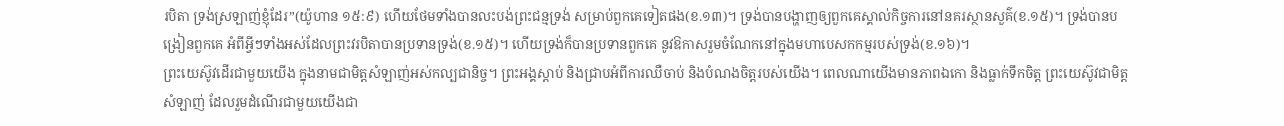របិតា ទ្រង់ស្រឡាញ់ខ្ញុំដែរ”(យ៉ូហាន ១៥:៩) ហើយថែមទាំងបានលះបង់ព្រះជន្មទ្រង់ សម្រាប់ពួកគេទៀតផង(ខ.១៣)។ ទ្រង់បានបង្ហាញឲ្យពួកគេស្គាល់កិច្ចការនៅនគរស្ថានសួគ៌(ខ.១៥)។ ទ្រង់បានបង្រៀនពួកគេ អំពីអ្វីៗទាំងអស់ដែលព្រះវរបិតាបានប្រទានទ្រង់(ខ.១៥)។ ហើយទ្រង់ក៏បានប្រទានពួកគេ នូវឱកាសរួមចំណែកនៅក្នុងមហាបេសកកម្មរបស់ទ្រង់(ខ.១៦)។
ព្រះយេស៊ូវដើរជាមួយយើង ក្នុងនាមជាមិត្តសំឡាញ់អស់កល្បជានិច្ច។ ព្រះអង្គស្តាប់ និងជ្រាបអំពីការឈឺចាប់ និងបំណងចិត្តរបស់យើង។ ពេលណាយើងមានភាពឯកោ និងធ្លាក់ទឹកចិត្ត ព្រះយេស៊ូវជាមិត្តសំឡាញ់ ដែលរួមដំណើរជាមួយយើងជា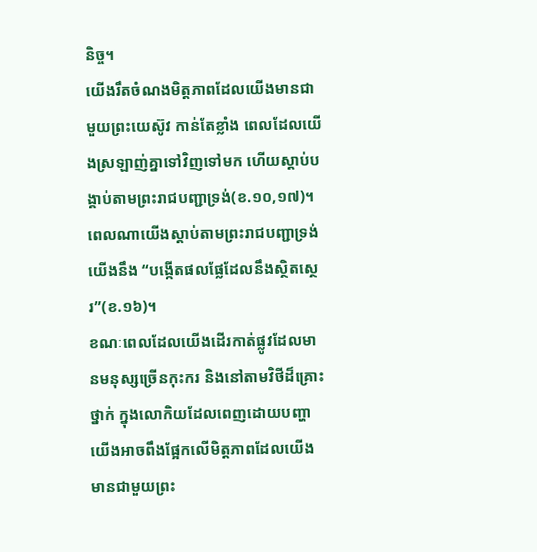និច្ច។
យើងរឹតចំណងមិត្តភាពដែលយើងមានជាមួយព្រះយេស៊ូវ កាន់តែខ្លាំង ពេលដែលយើងស្រឡាញ់គ្នាទៅវិញទៅមក ហើយស្តាប់បង្គាប់តាមព្រះរាជបញ្ជាទ្រង់(ខ.១០,១៧)។ ពេលណាយើងស្តាប់តាមព្រះរាជបញ្ជាទ្រង់ យើងនឹង “បង្កើតផលផ្លែដែលនឹងស្ថិតស្ថេរ”(ខ.១៦)។
ខណៈពេលដែលយើងដើរកាត់ផ្លូវដែលមានមនុស្សច្រើនកុះករ និងនៅតាមវិថីដ៏គ្រោះថ្នាក់ ក្នុងលោកិយដែលពេញដោយបញ្ហា យើងអាចពឹងផ្អែកលើមិត្តភាពដែលយើងមានជាមួយព្រះ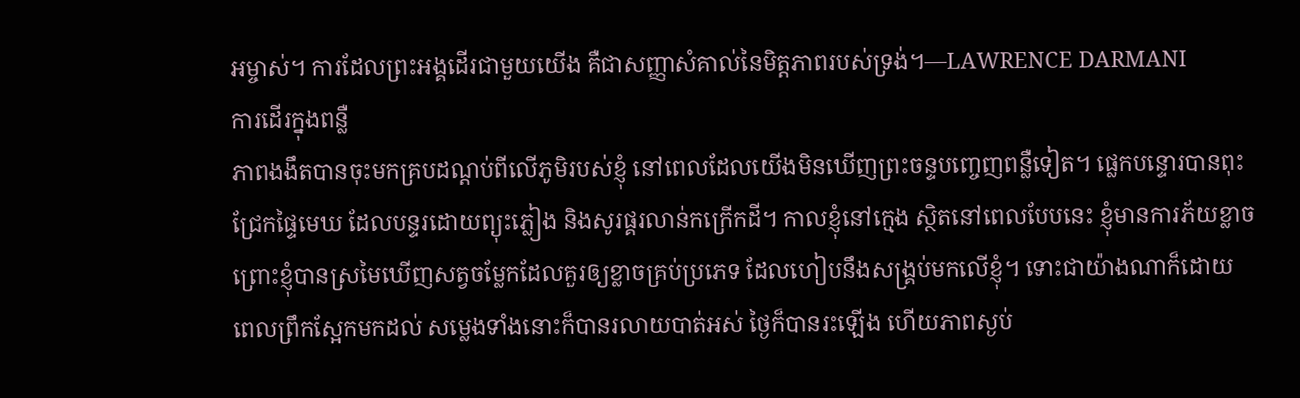អម្ចាស់។ ការដែលព្រះអង្គដើរជាមួយយើង គឺជាសញ្ញាសំគាល់នៃមិត្តភាពរបស់ទ្រង់។—LAWRENCE DARMANI
ការដើរក្នុងពន្លឺ
ភាពងងឹតបានចុះមកគ្របដណ្តប់ពីលើភូមិរបស់ខ្ញុំ នៅពេលដែលយើងមិនឃើញព្រះចន្ទបញ្ចេញពន្លឺទៀត។ ផ្លេកបន្ទោរបានពុះជ្រែកផ្ទៃមេឃ ដែលបន្ទរដោយព្យុះភ្លៀង និងសូរផ្គរលាន់កក្រើកដី។ កាលខ្ញុំនៅក្មេង ស្ថិតនៅពេលបែបនេះ ខ្ញុំមានការភ័យខ្លាច ព្រោះខ្ញុំបានស្រមៃឃើញសត្វចម្លែកដែលគួរឲ្យខ្លាចគ្រប់ប្រភេទ ដែលហៀបនឹងសង្គ្រប់មកលើខ្ញុំ។ ទោះជាយ៉ាងណាក៏ដោយ ពេលព្រឹកស្អែកមកដល់ សម្លេងទាំងនោះក៏បានរលាយបាត់អស់ ថ្ងៃក៏បានរះឡើង ហើយភាពស្ងប់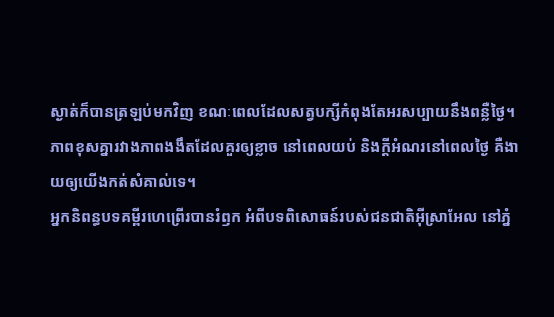ស្ងាត់ក៏បានត្រឡប់មកវិញ ខណៈពេលដែលសត្វបក្សីកំពុងតែអរសប្បាយនឹងពន្លឺថ្ងៃ។ ភាពខុសគ្នារវាងភាពងងឹតដែលគួរឲ្យខ្លាច នៅពេលយប់ និងក្តីអំណរនៅពេលថ្ងៃ គឺងាយឲ្យយើងកត់សំគាល់ទេ។
អ្នកនិពន្ធបទគម្ពីរហេព្រើរបានរំឭក អំពីបទពិសោធន៍របស់ជនជាតិអ៊ីស្រាអែល នៅភ្នំ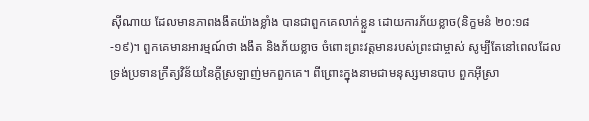ស៊ីណាយ ដែលមានភាពងងឹតយ៉ាងខ្លាំង បានជាពួកគេលាក់ខ្លួន ដោយការភ័យខ្លាច(និក្ខមនំ ២០:១៨-១៩)។ ពួកគេមានអារម្មណ៍ថា ងងឹត និងភ័យខ្លាច ចំពោះព្រះវត្តមានរបស់ព្រះជាម្ចាស់ សូម្បីតែនៅពេលដែលទ្រង់ប្រទានក្រឹត្យវិន័យនៃក្តីស្រឡាញ់មកពួកគេ។ ពីព្រោះក្នុងនាមជាមនុស្សមានបាប ពួកអ៊ីស្រា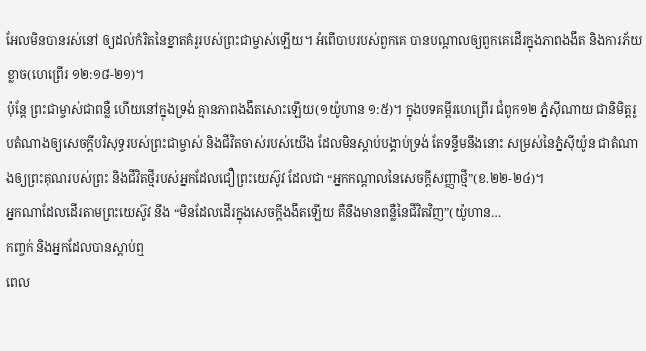អែលមិនបានរស់នៅ ឲ្យដល់កំរិតនៃខ្នាតគំរូរបស់ព្រះជាម្ចាស់ឡើយ។ អំពើបាបរបស់ពួកគេ បានបណ្តាលឲ្យពួកគេដើរក្នុងភាពងងឹត និងការភ័យខ្លាច(ហេព្រើរ ១២:១៨-២១)។
ប៉ុន្តែ ព្រះជាម្ចាស់ជាពន្លឺ ហើយនៅក្នុងទ្រង់ គ្មានភាពងងឹតសោះឡើយ(១យ៉ូហាន ១:៥)។ ក្នុងបទគម្ពីរហេព្រើរ ជំពូក១២ ភ្នំស៊ីណាយ ជានិមិត្តរូបតំណាងឲ្យសេចក្តីបរិសុទ្ធរបស់ព្រះជាម្ចាស់ និងជីវិតចាស់របស់យើង ដែលមិនស្តាប់បង្គាប់ទ្រង់ តែទន្ទឹមនឹងនោះ សម្រស់នៃភ្នំស៊ីយ៉ូន ជាតំណាងឲ្យព្រះគុណរបស់ព្រះ និងជីវិតថ្មីរបស់អ្នកដែលជឿព្រះយេស៊ូវ ដែលជា “អ្នកកណ្តាលនៃសេចក្តីសញ្ញាថ្មី”(ខ.២២-២៤)។
អ្នកណាដែលដើរតាមព្រះយេស៊ូវ នឹង “មិនដែលដើរក្នុងសេចក្តីងងឹតឡើយ គឺនឹងមានពន្លឺនៃជីវិតវិញ”(យ៉ូហាន…
កញ្ចក់ និងអ្នកដែលបានស្តាប់ឮ
ពេល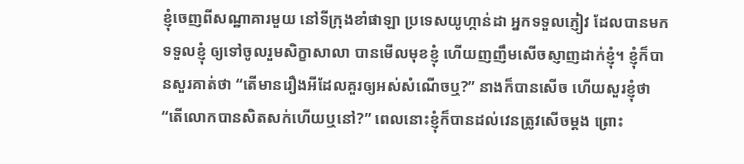ខ្ញុំចេញពីសណ្ឋាគារមួយ នៅទីក្រុងខាំផាឡា ប្រទេសយូហ្កាន់ដា អ្នកទទួលភ្ញៀវ ដែលបានមកទទួលខ្ញុំ ឲ្យទៅចូលរួមសិក្ខាសាលា បានមើលមុខខ្ញុំ ហើយញញឹមសើចស្ញាញដាក់ខ្ញុំ។ ខ្ញុំក៏បានសួរគាត់ថា “តើមានរឿងអីដែលគួរឲ្យអស់សំណើចឬ?” នាងក៏បានសើច ហើយសួរខ្ញុំថា “តើលោកបានសិតសក់ហើយឬនៅ?” ពេលនោះខ្ញុំក៏បានដល់វេនត្រូវសើចម្តង ព្រោះ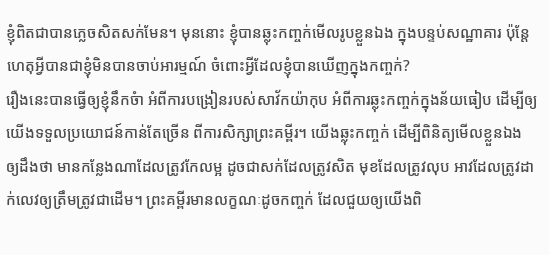ខ្ញុំពិតជាបានភ្លេចសិតសក់មែន។ មុននោះ ខ្ញុំបានឆ្លុះកញ្ចក់មើលរូបខ្លួនឯង ក្នុងបន្ទប់សណ្ឋាគារ ប៉ុន្តែ ហេតុអ្វីបានជាខ្ញុំមិនបានចាប់អារម្មណ៍ ចំពោះអ្វីដែលខ្ញុំបានឃើញក្នុងកញ្ចក់?
រឿងនេះបានធ្វើឲ្យខ្ញុំនឹកចំា អំពីការបង្រៀនរបស់សាវ័កយ៉ាកុប អំពីការឆ្លុះកញ្ចក់ក្នុងន័យធៀប ដើម្បីឲ្យយើងទទួលប្រយោជន៍កាន់តែច្រើន ពីការសិក្សាព្រះគម្ពីរ។ យើងឆ្លុះកញ្ចក់ ដើម្បីពិនិត្យមើលខ្លួនឯង ឲ្យដឹងថា មានកន្លែងណាដែលត្រូវកែលម្អ ដូចជាសក់ដែលត្រូវសិត មុខដែលត្រូវលុប អាវដែលត្រូវដាក់លេវឲ្យត្រឹមត្រូវជាដើម។ ព្រះគម្ពីរមានលក្ខណៈដូចកញ្ចក់ ដែលជួយឲ្យយើងពិ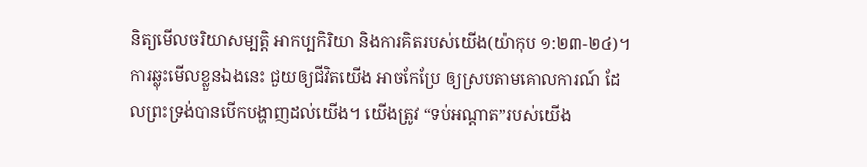និត្យមើលចរិយាសម្បត្តិ អាកប្បកិរិយា និងការគិតរបស់យើង(យ៉ាកុប ១:២៣-២៤)។ ការឆ្លុះមើលខ្លួនឯងនេះ ជួយឲ្យជីវិតយើង អាចកែប្រែ ឲ្យស្របតាមគោលការណ៍ ដែលព្រះទ្រង់បានបើកបង្ហាញដល់យើង។ យើងត្រូវ “ទប់អណ្តាត”របស់យើង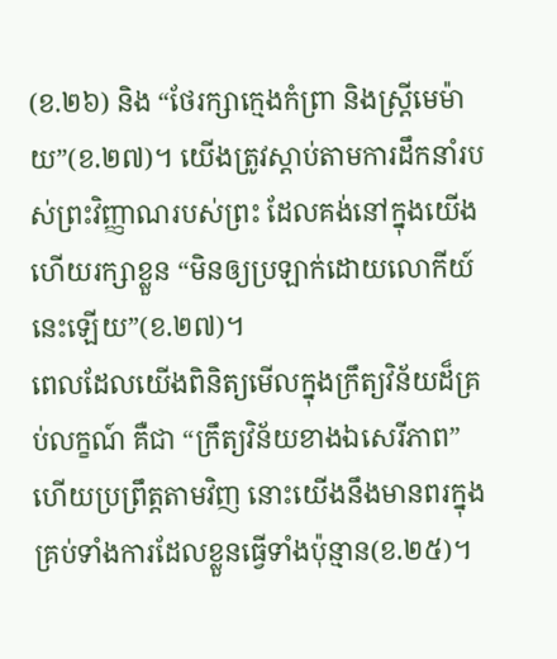(ខ.២៦) និង “ថែរក្សាក្មេងកំព្រា និងស្ត្រីមេម៉ាយ”(ខ.២៧)។ យើងត្រូវស្តាប់តាមការដឹកនាំរបស់ព្រះវិញ្ញាណរបស់ព្រះ ដែលគង់នៅក្នុងយើង ហើយរក្សាខ្លួន “មិនឲ្យប្រឡាក់ដោយលោកីយ៍នេះឡើយ”(ខ.២៧)។
ពេលដែលយើងពិនិត្យមើលក្នុងក្រឹត្យវិន័យដ៏គ្រប់លក្ខណ៍ គឺជា “ក្រឹត្យវិន័យខាងឯសេរីភាព” ហើយប្រព្រឹត្តតាមវិញ នោះយើងនឹងមានពរក្នុងគ្រប់ទាំងការដែលខ្លួនធ្វើទាំងប៉ុន្មាន(ខ.២៥)។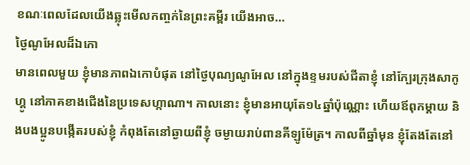ខណៈពេលដែលយើងឆ្លុះមើលកញ្ចក់នៃព្រះគម្ពីរ យើងអាច…
ថ្ងៃណូអែលដ៏ឯកោ
មានពេលមួយ ខ្ញុំមានភាពឯកោបំផុត នៅថ្ងៃបុណ្យណូអែល នៅក្នុងខ្ទមរបស់ជីតាខ្ញុំ នៅក្បែរក្រុងសាកូហ្គូ នៅភាគខាងជើងនៃប្រទេសហ្កាណា។ កាលនោះ ខ្ញុំមានអាយុតែ១៤ឆ្នាំប៉ុណ្ណោះ ហើយឪពុកម្តាយ និងបងប្អូនបង្កើតរបស់ខ្ញុំ កំពុងតែនៅឆ្ងាយពីខ្ញុំ ចម្ងាយរាប់ពានគីឡូម៉ែត្រ។ កាលពីឆ្នាំមុន ខ្ញុំតែងតែនៅ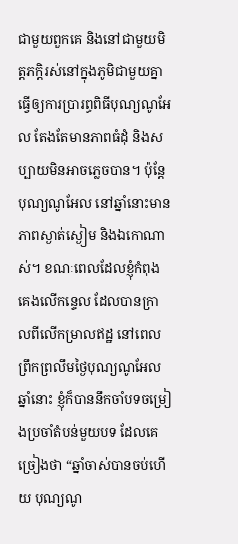ជាមួយពួកគេ និងនៅជាមួយមិត្តភក្តិរស់នៅក្នុងភូមិជាមួយគ្នា ធ្វើឲ្យការប្រារព្ធពិធីបុណ្យណូអែល តែងតែមានភាពធំដុំ និងសប្បាយមិនអាចភ្លេចបាន។ ប៉ុន្តែ បុណ្យណូអែល នៅឆ្នាំនោះមានភាពស្ងាត់ស្ងៀម និងឯកោណាស់។ ខណៈពេលដែលខ្ញុំកំពុងគេងលើកន្ទេល ដែលបានក្រាលពីលើកម្រាលឥដ្ឋ នៅពេលព្រឹកព្រលឹមថ្ងៃបុណ្យណូអែលឆ្នាំនោះ ខ្ញុំក៏បាននឹកចាំបទចម្រៀងប្រចាំតំបន់មួយបទ ដែលគេច្រៀងថា “ឆ្នាំចាស់បានចប់ហើយ បុណ្យណូ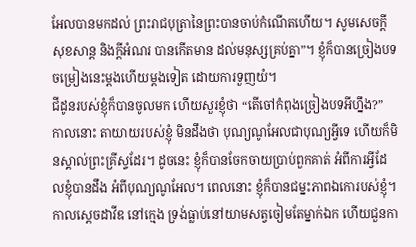អែលបានមកដល់ ព្រះរាជបុត្រានៃព្រះបានចាប់កំណើតហើយ។ សូមសេចក្តីសុខសាន្ត និងក្តីអំណរ បានកើតមាន ដល់មនុស្សគ្រប់គ្នា”។ ខ្ញុំក៏បានច្រៀងបទចម្រៀងនេះម្តងហើយម្តងទៀត ដោយការទួញយំ។
ជីដូនរបស់ខ្ញុំក៏បានចូលមក ហើយសួរខ្ញុំថា “តើចៅកំពុងច្រៀងបទអីហ្នឹង?” កាលនោះ តាយាយរបស់ខ្ញុំ មិនដឹងថា បុណ្យណូអែលជាបុណ្យអ្វីទេ ហើយក៏មិនស្គាល់ព្រះគ្រីស្ទដែរ។ ដូចនេះ ខ្ញុំក៏បានចែកចាយប្រាប់ពួកគាត់ អំពីការអ្វីដែលខ្ញុំបានដឹង អំពីបុណ្យណូអែល។ ពេលនោះ ខ្ញុំក៏បានជម្នះភាពឯកោរបស់ខ្ញុំ។
កាលស្តេចដាវីឌ នៅក្មេង ទ្រង់ធ្លាប់នៅយាមសត្វចៀមតែម្នាក់ឯក ហើយជួនកា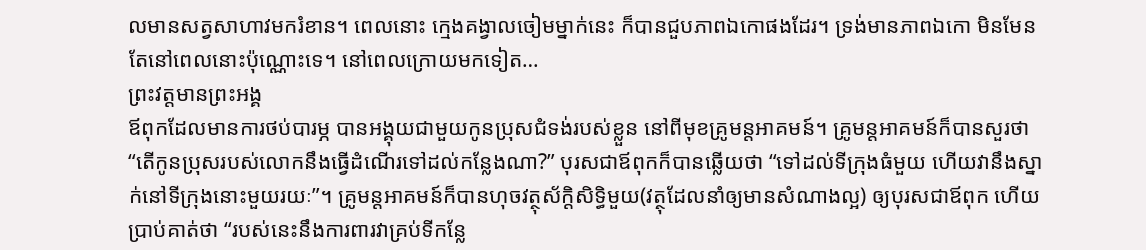លមានសត្វសាហាវមករំខាន។ ពេលនោះ ក្មេងគង្វាលចៀមម្នាក់នេះ ក៏បានជួបភាពឯកោផងដែរ។ ទ្រង់មានភាពឯកោ មិនមែនតែនៅពេលនោះប៉ុណ្ណោះទេ។ នៅពេលក្រោយមកទៀត…
ព្រះវត្តមានព្រះអង្គ
ឪពុកដែលមានការថប់បារម្ភ បានអង្គុយជាមួយកូនប្រុសជំទង់របស់ខ្លួន នៅពីមុខគ្រូមន្តអាគមន៍។ គ្រូមន្តអាគមន៍ក៏បានសួរថា “តើកូនប្រុសរបស់លោកនឹងធ្វើដំណើរទៅដល់កន្លែងណា?” បុរសជាឪពុកក៏បានឆ្លើយថា “ទៅដល់ទីក្រុងធំមួយ ហើយវានឹងស្នាក់នៅទីក្រុងនោះមួយរយៈ”។ គ្រូមន្តអាគមន៍ក៏បានហុចវត្ថុស័ក្តិសិទ្ធិមួយ(វត្ថុដែលនាំឲ្យមានសំណាងល្អ) ឲ្យបុរសជាឪពុក ហើយប្រាប់គាត់ថា “របស់នេះនឹងការពារវាគ្រប់ទីកន្លែ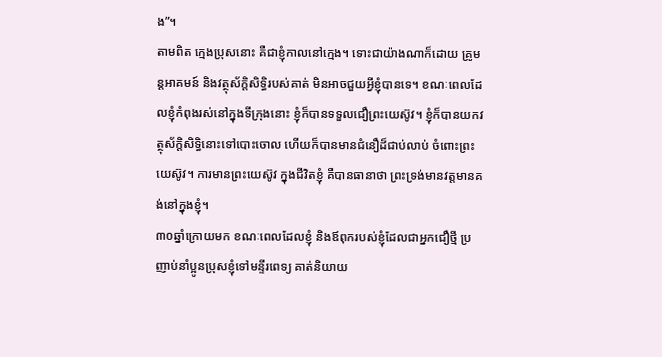ង”។
តាមពិត ក្មេងប្រុសនោះ គឺជាខ្ញុំកាលនៅក្មេង។ ទោះជាយ៉ាងណាក៏ដោយ គ្រូមន្តអាគមន៍ និងវត្ថុស័ក្តិសិទ្ធិរបស់គាត់ មិនអាចជួយអ្វីខ្ញុំបានទេ។ ខណៈពេលដែលខ្ញុំកំពុងរស់នៅក្នុងទីក្រុងនោះ ខ្ញុំក៏បានទទួលជឿព្រះយេស៊ូវ។ ខ្ញុំក៏បានយកវត្ថុស័ក្តិសិទ្ធិនោះទៅបោះចោល ហើយក៏បានមានជំនឿដ៏ជាប់លាប់ ចំពោះព្រះយេស៊ូវ។ ការមានព្រះយេស៊ូវ ក្នុងជីវិតខ្ញុំ គឺបានធានាថា ព្រះទ្រង់មានវត្តមានគង់នៅក្នុងខ្ញុំ។
៣០ឆ្នាំក្រោយមក ខណៈពេលដែលខ្ញុំ និងឪពុករបស់ខ្ញុំដែលជាអ្នកជឿថ្មី ប្រញាប់នាំប្អូនប្រុសខ្ញុំទៅមន្ទីរពេទ្យ គាត់និយាយ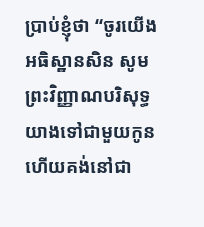ប្រាប់ខ្ញុំថា “ចូរយើងអធិស្ឋានសិន សូមព្រះវិញ្ញាណបរិសុទ្ធយាងទៅជាមួយកូន ហើយគង់នៅជា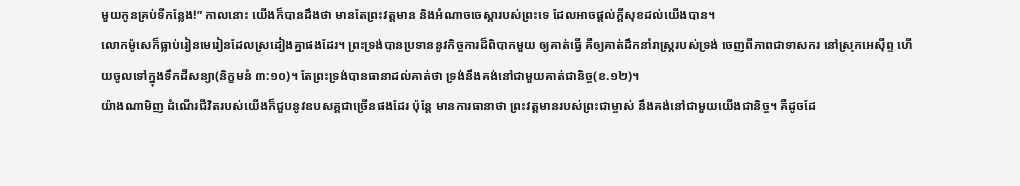មួយកូនគ្រប់ទីកន្លែង!” កាលនោះ យើងក៏បានដឹងថា មានតែព្រះវត្តមាន និងអំណាចចេស្តារបស់ព្រះទេ ដែលអាចផ្តល់ក្តីសុខដល់យើងបាន។
លោកម៉ូសេក៏ធ្លាប់រៀនមេរៀនដែលស្រដៀងគ្នាផងដែរ។ ព្រះទ្រង់បានប្រទាននូវកិច្ចការដ៏ពិបាកមួយ ឲ្យគាត់ធ្វើ គឺឲ្យគាត់ដឹកនាំរាស្រ្តរបស់ទ្រង់ ចេញពីភាពជាទាសករ នៅស្រុកអេស៊ីព្ទ ហើយចូលទៅក្នុងទឹកដីសន្យា(និក្ខមនំ ៣:១០)។ តែព្រះទ្រង់បានធានាដល់គាត់ថា ទ្រង់នឹងគង់នៅជាមួយគាត់ជានិច្ច(ខ.១២)។
យ៉ាងណាមិញ ដំណើរជីវិតរបស់យើងក៏ជួបនូវឧបសគ្គជាច្រើនផងដែរ ប៉ុន្តែ មានការធានាថា ព្រះវត្តមានរបស់ព្រះជាម្ចាស់ នឹងគង់នៅជាមួយយើងជានិច្ច។ គឺដូចដែ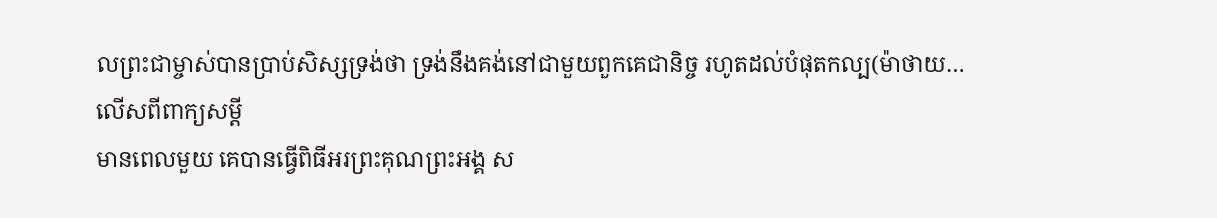លព្រះជាម្ចាស់បានប្រាប់សិស្សទ្រង់ថា ទ្រង់នឹងគង់នៅជាមួយពួកគេជានិច្ច រហូតដល់បំផុតកល្ប(ម៉ាថាយ…
លើសពីពាក្យសម្តី
មានពេលមួយ គេបានធ្វើពិធីអរព្រះគុណព្រះអង្គ ស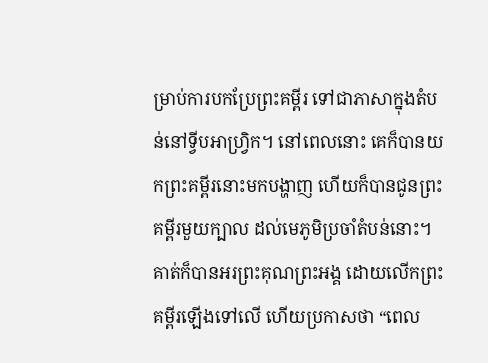ម្រាប់ការបកប្រែព្រះគម្ពីរ ទៅជាភាសាក្នុងតំបន់នៅទ្វីបអាហ្វ្រិក។ នៅពេលនោះ គេក៏បានយកព្រះគម្ពីរនោះមកបង្ហាញ ហើយក៏បានជូនព្រះគម្ពីរមួយក្បាល ដល់មេភូមិប្រចាំតំបន់នោះ។ គាត់ក៏បានអរព្រះគុណព្រះអង្គ ដោយលើកព្រះគម្ពីរឡើងទៅលើ ហើយប្រកាសថា “ពេល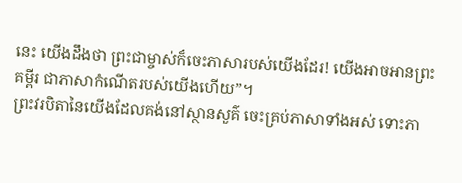នេះ យើងដឹងថា ព្រះជាម្ចាស់ក៏ចេះភាសារបស់យើងដែរ! យើងអាចអានព្រះគម្ពីរ ជាភាសាកំណើតរបស់យើងហើយ”។
ព្រះវរបិតានៃយើងដែលគង់នៅស្ថានសួគ៌ ចេះគ្រប់ភាសាទាំងអស់ ទោះភា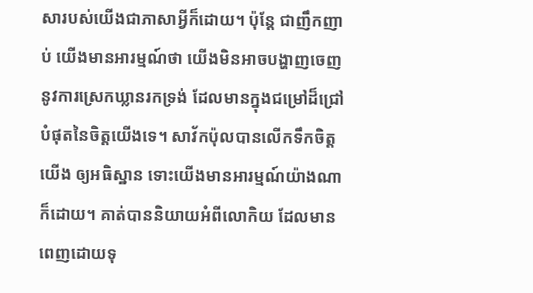សារបស់យើងជាភាសាអ្វីក៏ដោយ។ ប៉ុន្តែ ជាញឹកញាប់ យើងមានអារម្មណ៍ថា យើងមិនអាចបង្ហាញចេញនូវការស្រេកឃ្លានរកទ្រង់ ដែលមានក្នុងជម្រៅដ៏ជ្រៅបំផុតនៃចិត្តយើងទេ។ សាវ័កប៉ុលបានលើកទឹកចិត្តយើង ឲ្យអធិស្ឋាន ទោះយើងមានអារម្មណ៍យ៉ាងណាក៏ដោយ។ គាត់បាននិយាយអំពីលោកិយ ដែលមានពេញដោយទុ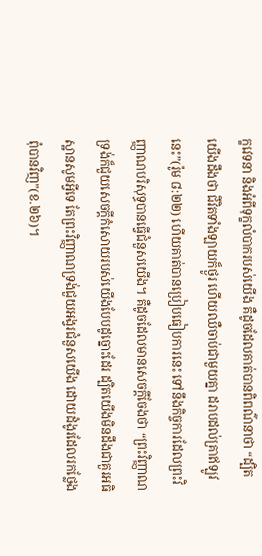ក្ខវេទនា និងអំពីទុក្ខលំបាករបស់យើង គឺដូចដែលគាត់បានពិពណ៌នាថា “ដ្បិតយើងដឹងថា ជីវិតទាំងឡាយក៏ថ្ងូរ ហើយឈឺចាប់ជាមួយគ្នា ដរាបដល់គ្រាឥឡូវនេះ”(រ៉ូម ៨:២២) ហើយគាត់បានប្រៀបធៀបការនេះ ទៅនឹងកិច្ចការដែលព្រះវិញ្ញាណបរិសុទ្ធបានធ្វើជំនួសយើង។ គឺដូចដែលមានសេចក្តីចែងថា “ព្រះវិញ្ញាណទ្រង់ក៏ជួយសេចក្តីកំសោយរបស់យើងបែបដូច្នោះដែរ ដ្បិតយើងមិនដឹងជាគួរអធិស្ឋានសូមអ្វីទេ តែព្រះវិញ្ញាណទ្រង់ជួយអង្វរជំនួសយើង ដោយដំងូរដែលរកថ្លែងពុំបានវិញ”(ខ.២៦)។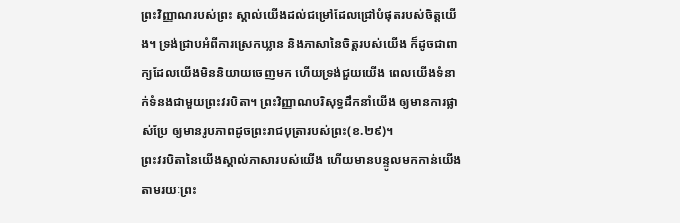ព្រះវិញ្ញាណរបស់ព្រះ ស្គាល់យើងដល់ជម្រៅដែលជ្រៅបំផុតរបស់ចិត្តយើង។ ទ្រង់ជ្រាបអំពីការស្រេកឃ្លាន និងភាសានៃចិត្តរបស់យើង ក៏ដូចជាពាក្យដែលយើងមិននិយាយចេញមក ហើយទ្រង់ជួយយើង ពេលយើងទំនាក់ទំនងជាមួយព្រះវរបិតា។ ព្រះវិញ្ញាណបរិសុទ្ធដឹកនាំយើង ឲ្យមានការផ្លាស់ប្រែ ឲ្យមានរូបភាពដូចព្រះរាជបុត្រារបស់ព្រះ(ខ.២៩)។
ព្រះវរបិតានៃយើងស្គាល់ភាសារបស់យើង ហើយមានបន្ទូលមកកាន់យើង តាមរយៈព្រះ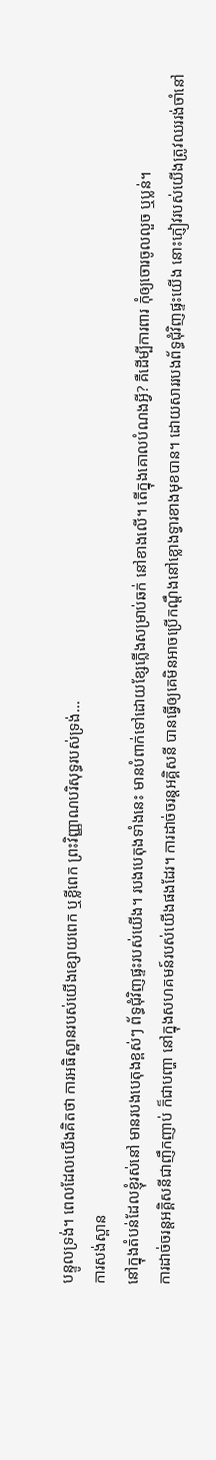បន្ទូលទ្រង់។ ពេលដែលយើងគិតថា ការអធិស្ឋានរបស់យើងខ្សោយពេក ឬខ្លីពេក ព្រះវិញ្ញាណបរិសុទ្ធរបស់ទ្រង់…
ការសង់ស្ពាន
នៅក្នុងតំបន់ដែលខ្ញុំរស់នៅ មានរបងបេតុងខ្ពស់ៗ ព័ទ្ធជុំវិញផ្ទះរបស់យើង។ របងបេតុងទាំងនេះ មានបំពាក់ទៅដោយខ្សែភ្លើងសម្រាប់ឆក់ នៅខាងលើ។ តើក្នុងគោលបំណងអ្វី? គឺដើម្បីការពារ កុំឲ្យចោរចូលលួច ឬប្លន់។
ការដាច់ចរន្តអគ្គិសនីជាញឹកញាប់ ក៏ជាបញ្ហា នៅក្នុងសហគមន៍របស់យើងផងដែរ។ ការដាច់ចរន្តអគ្គិសនី បានធ្វើឲ្យគេមិនអាចប្រើកណ្ដឹងនៅខ្លោងទ្វារខាងមុខបាន។ ដោយសាររបងព័ទ្ធជុំវិញផ្ទះយើង នោះភ្ញៀវរបស់យើងត្រូវឈររង់ចាំនៅ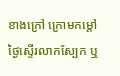ខាងក្រៅ ក្រោមកម្តៅថ្ងៃស្ទើរលាកស្បែក ឬ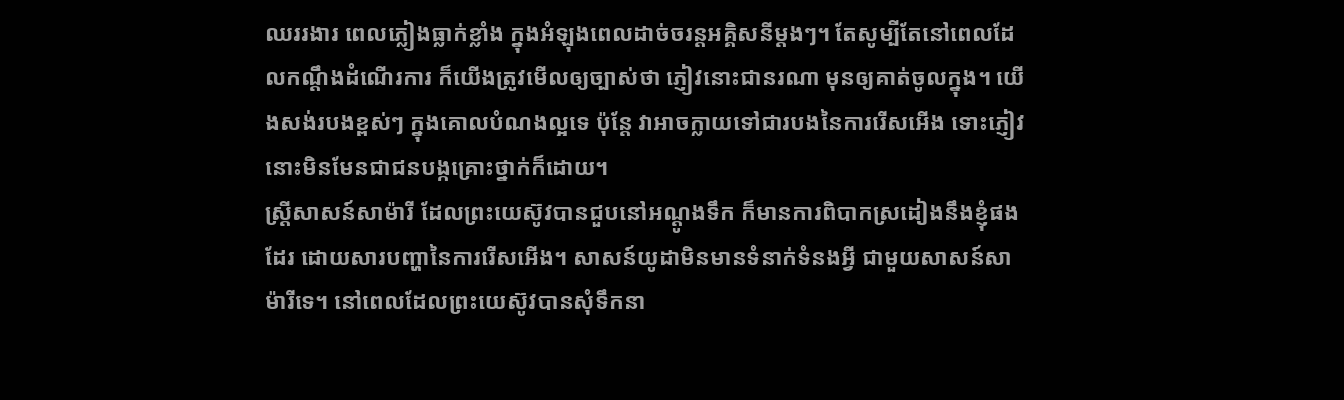ឈររងារ ពេលភ្លៀងធ្លាក់ខ្លាំង ក្នុងអំឡុងពេលដាច់ចរន្តអគ្គិសនីម្ដងៗ។ តែសូម្បីតែនៅពេលដែលកណ្ដឹងដំណើរការ ក៏យើងត្រូវមើលឲ្យច្បាស់ថា ភ្ញៀវនោះជានរណា មុនឲ្យគាត់ចូលក្នុង។ យើងសង់របងខ្ពស់ៗ ក្នុងគោលបំណងល្អទេ ប៉ុន្តែ វាអាចក្លាយទៅជារបងនៃការរើសអើង ទោះភ្ញៀវនោះមិនមែនជាជនបង្កគ្រោះថ្នាក់ក៏ដោយ។
ស្ដ្រីសាសន៍សាម៉ារី ដែលព្រះយេស៊ូវបានជួបនៅអណ្ដូងទឹក ក៏មានការពិបាកស្រដៀងនឹងខ្ញុំផងដែរ ដោយសារបញ្ហានៃការរើសអើង។ សាសន៍យូដាមិនមានទំនាក់ទំនងអ្វី ជាមួយសាសន៍សាម៉ារីទេ។ នៅពេលដែលព្រះយេស៊ូវបានសុំទឹកនា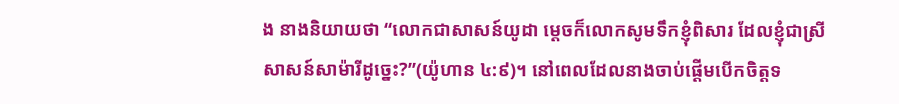ង នាងនិយាយថា “លោកជាសាសន៍យូដា ម្តេចក៏លោកសូមទឹកខ្ញុំពិសារ ដែលខ្ញុំជាស្រីសាសន៍សាម៉ារីដូច្នេះ?”(យ៉ូហាន ៤:៩)។ នៅពេលដែលនាងចាប់ផ្តើមបើកចិត្តទ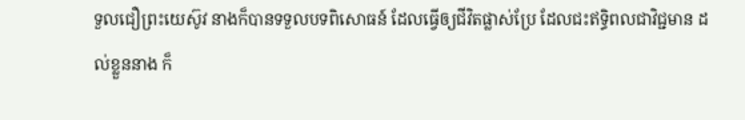ទួលជឿព្រះយេស៊ូវ នាងក៏បានទទួលបទពិសោធន៍ ដែលធ្វើឲ្យជីវិតផ្លាស់ប្រែ ដែលជះឥទ្ធិពលជាវិជ្ជមាន ដល់ខ្លួននាង ក៏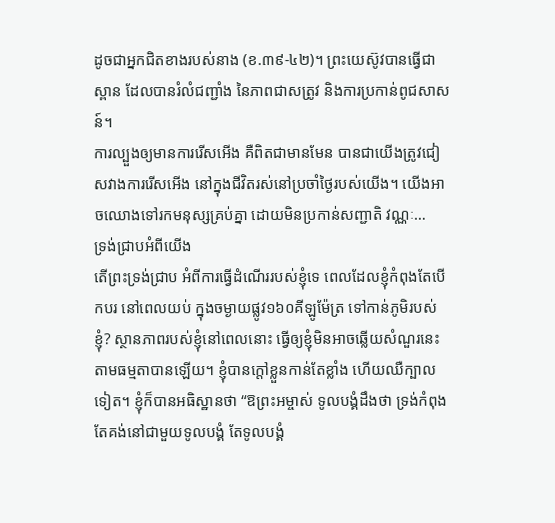ដូចជាអ្នកជិតខាងរបស់នាង (ខ.៣៩-៤២)។ ព្រះយេស៊ូវបានធ្វើជាស្ពាន ដែលបានរំលំជញ្ជាំង នៃភាពជាសត្រូវ និងការប្រកាន់ពូជសាសន៍។
ការល្បួងឲ្យមានការរើសអើង គឺពិតជាមានមែន បានជាយើងត្រូវជៀសវាងការរើសអើង នៅក្នុងជីវិតរស់នៅប្រចាំថ្ងៃរបស់យើង។ យើងអាចឈោងទៅរកមនុស្សគ្រប់គ្នា ដោយមិនប្រកាន់សញ្ជាតិ វណ្ណៈ…
ទ្រង់ជ្រាបអំពីយើង
តើព្រះទ្រង់ជ្រាប អំពីការធ្វើដំណើររបស់ខ្ញុំទេ ពេលដែលខ្ញុំកំពុងតែបើកបរ នៅពេលយប់ ក្នុងចម្ងាយផ្លូវ១៦០គីឡូម៉ែត្រ ទៅកាន់ភូមិរបស់ខ្ញុំ? ស្ថានភាពរបស់ខ្ញុំនៅពេលនោះ ធ្វើឲ្យខ្ញុំមិនអាចឆ្លើយសំណួរនេះ តាមធម្មតាបានឡើយ។ ខ្ញុំបានក្តៅខ្លួនកាន់តែខ្លាំង ហើយឈឺក្បាលទៀត។ ខ្ញុំក៏បានអធិស្ឋានថា “ឱព្រះអម្ចាស់ ទូលបង្គំដឹងថា ទ្រង់កំពុងតែគង់នៅជាមួយទូលបង្គំ តែទូលបង្គំ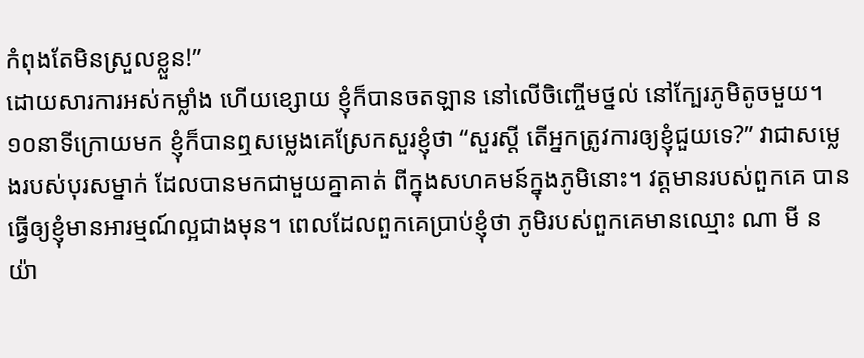កំពុងតែមិនស្រួលខ្លួន!”
ដោយសារការអស់កម្លាំង ហើយខ្សោយ ខ្ញុំក៏បានចតឡាន នៅលើចិញ្ចើមថ្នល់ នៅក្បែរភូមិតូចមួយ។ ១០នាទីក្រោយមក ខ្ញុំក៏បានឮសម្លេងគេស្រែកសួរខ្ញុំថា “សួរស្តី តើអ្នកត្រូវការឲ្យខ្ញុំជួយទេ?” វាជាសម្លេងរបស់បុរសម្នាក់ ដែលបានមកជាមួយគ្នាគាត់ ពីក្នុងសហគមន៍ក្នុងភូមិនោះ។ វត្តមានរបស់ពួកគេ បានធ្វើឲ្យខ្ញុំមានអារម្មណ៍ល្អជាងមុន។ ពេលដែលពួកគេប្រាប់ខ្ញុំថា ភូមិរបស់ពួកគេមានឈ្មោះ ណា មី នយ៉ា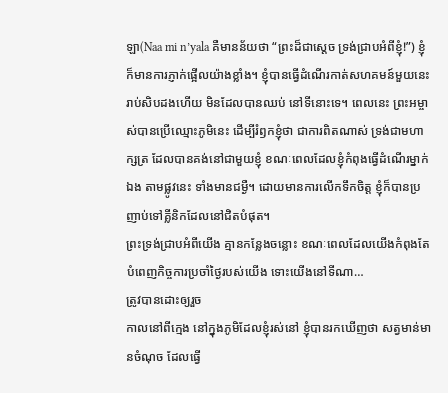ឡា(Naa mi n’yala គឺមានន័យថា “ព្រះដ៏ជាស្តេច ទ្រង់ជ្រាបអំពីខ្ញុំ!”) ខ្ញុំក៏មានការភ្ញាក់ផ្អើលយ៉ាងខ្លាំង។ ខ្ញុំបានធ្វើដំណើរកាត់សហគមន៍មួយនេះ រាប់សិបដងហើយ មិនដែលបានឈប់ នៅទីនោះទេ។ ពេលនេះ ព្រះអម្ចាស់បានប្រើឈ្មោះភូមិនេះ ដើម្បីរំឭកខ្ញុំថា ជាការពិតណាស់ ទ្រង់ជាមហាក្សត្រ ដែលបានគង់នៅជាមួយខ្ញុំ ខណៈពេលដែលខ្ញុំកំពុងធ្វើដំណើរម្នាក់ឯង តាមផ្លូវនេះ ទាំងមានជម្ងឺ។ ដោយមានការលើកទឹកចិត្ត ខ្ញុំក៏បានប្រញាប់ទៅគ្លីនិកដែលនៅជិតបំផុត។
ព្រះទ្រង់ជ្រាបអំពីយើង គ្មានកន្លែងចន្លោះ ខណៈពេលដែលយើងកំពុងតែបំពេញកិច្ចការប្រចាំថ្ងៃរបស់យើង ទោះយើងនៅទីណា…
ត្រូវបានដោះឲ្យរួច
កាលនៅពីក្មេង នៅក្នុងភូមិដែលខ្ញុំរស់នៅ ខ្ញុំបានរកឃើញថា សត្វមាន់មានចំណុច ដែលធ្វើ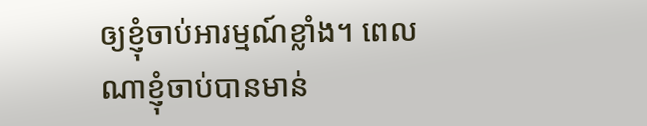ឲ្យខ្ញុំចាប់អារម្មណ៍ខ្លាំង។ ពេលណាខ្ញុំចាប់បានមាន់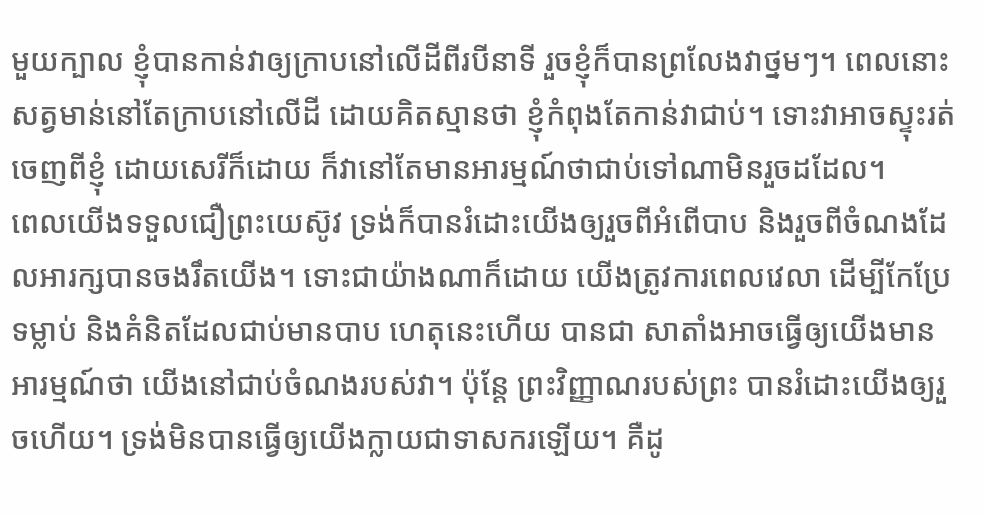មួយក្បាល ខ្ញុំបានកាន់វាឲ្យក្រាបនៅលើដីពីរបីនាទី រួចខ្ញុំក៏បានព្រលែងវាថ្នមៗ។ ពេលនោះ សត្វមាន់នៅតែក្រាបនៅលើដី ដោយគិតស្មានថា ខ្ញុំកំពុងតែកាន់វាជាប់។ ទោះវាអាចស្ទុះរត់ចេញពីខ្ញុំ ដោយសេរីក៏ដោយ ក៏វានៅតែមានអារម្មណ៍ថាជាប់ទៅណាមិនរួចដដែល។
ពេលយើងទទួលជឿព្រះយេស៊ូវ ទ្រង់ក៏បានរំដោះយើងឲ្យរួចពីអំពើបាប និងរួចពីចំណងដែលអារក្សបានចងរឹតយើង។ ទោះជាយ៉ាងណាក៏ដោយ យើងត្រូវការពេលវេលា ដើម្បីកែប្រែទម្លាប់ និងគំនិតដែលជាប់មានបាប ហេតុនេះហើយ បានជា សាតាំងអាចធ្វើឲ្យយើងមានអារម្មណ៍ថា យើងនៅជាប់ចំណងរបស់វា។ ប៉ុន្តែ ព្រះវិញ្ញាណរបស់ព្រះ បានរំដោះយើងឲ្យរួចហើយ។ ទ្រង់មិនបានធ្វើឲ្យយើងក្លាយជាទាសករឡើយ។ គឺដូ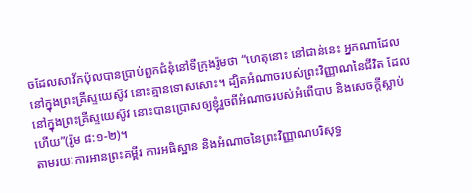ចដែលសាវ័កប៉ុលបានប្រាប់ពួកជំនុំនៅទីក្រុងរ៉ូមថា “ហេតុនោះ នៅជាន់នេះ អ្នកណាដែលនៅក្នុងព្រះគ្រីស្ទយេស៊ូវ នោះគ្មានទោសសោះ។ ដ្បិតអំណាចរបស់ព្រះវិញ្ញាណនៃជីវិត ដែលនៅក្នុងព្រះគ្រីស្ទយេស៊ូវ នោះបានប្រោសឲ្យខ្ញុំរួចពីអំណាចរបស់អំពើបាប និងសេចក្តីស្លាប់ហើយ”(រ៉ូម ៨:១-២)។
តាមរយៈការអានព្រះគម្ពីរ ការអធិស្ឋាន និងអំណាចនៃព្រះវិញ្ញាណបរិសុទ្ធ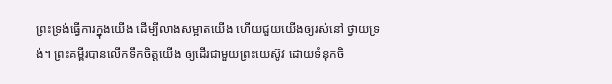ព្រះទ្រង់ធ្វើការក្នុងយើង ដើម្បីលាងសម្អាតយើង ហើយជួយយើងឲ្យរស់នៅ ថ្វាយទ្រង់។ ព្រះគម្ពីរបានលើកទឹកចិត្តយើង ឲ្យដើរជាមួយព្រះយេស៊ូវ ដោយទំនុកចិ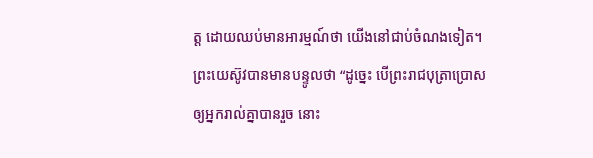ត្ត ដោយឈប់មានអារម្មណ៍ថា យើងនៅជាប់ចំណងទៀត។
ព្រះយេស៊ូវបានមានបន្ទូលថា “ដូច្នេះ បើព្រះរាជបុត្រាប្រោសឲ្យអ្នករាល់គ្នាបានរួច នោះ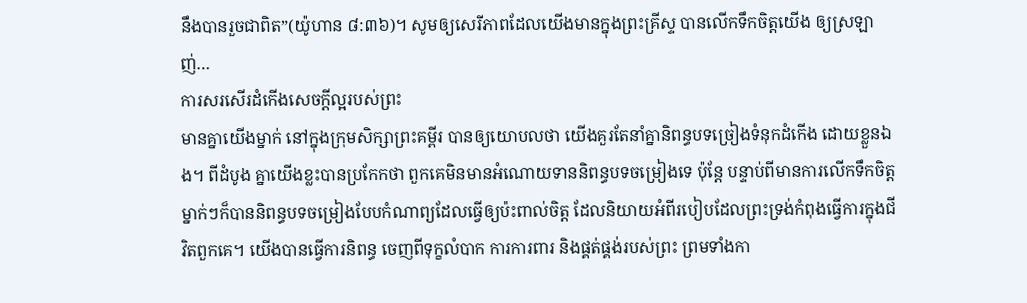នឹងបានរួចជាពិត”(យ៉ូហាន ៨:៣៦)។ សូមឲ្យសេរីភាពដែលយើងមានក្នុងព្រះគ្រីស្ទ បានលើកទឹកចិត្តយើង ឲ្យស្រឡាញ់…
ការសរសើរដំកើងសេចក្តីល្អរបស់ព្រះ
មានគ្នាយើងម្នាក់ នៅក្នុងក្រុមសិក្សាព្រះគម្ពីរ បានឲ្យយោបលថា យើងគួរតែនាំគ្នានិពន្ធបទច្រៀងទំនុកដំកើង ដោយខ្លួនឯង។ ពីដំបូង គ្នាយើងខ្លះបានប្រកែកថា ពួកគេមិនមានអំណោយទាននិពន្ធបទចម្រៀងទេ ប៉ុន្តែ បន្ទាប់ពីមានការលើកទឹកចិត្ត ម្នាក់ៗក៏បាននិពន្ធបទចម្រៀងបែបកំណាព្យដែលធ្វើឲ្យប៉ះពាល់ចិត្ត ដែលនិយាយអំពីរបៀបដែលព្រះទ្រង់កំពុងធ្វើការក្នុងជីវិតពួកគេ។ យើងបានធ្វើការនិពន្ធ ចេញពីទុក្ខលំបាក ការការពារ និងផ្គត់ផ្គង់របស់ព្រះ ព្រមទាំងកា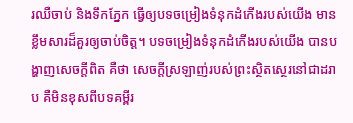រឈឺចាប់ និងទឹកភ្នែក ធ្វើឲ្យបទចម្រៀងទំនុកដំកើងរបស់យើង មានខ្លឹមសារដ៏គួរឲ្យចាប់ចិត្ត។ បទចម្រៀងទំនុកដំកើងរបស់យើង បានបង្ហាញសេចក្តីពិត គឺថា សេចក្តីស្រឡាញ់របស់ព្រះស្ថិតស្ថេរនៅជាដរាប គឺមិនខុសពីបទគម្ពីរ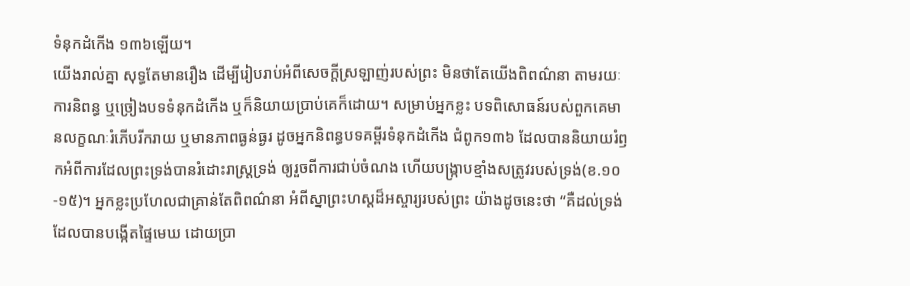ទំនុកដំកើង ១៣៦ឡើយ។
យើងរាល់គ្នា សុទ្ធតែមានរឿង ដើម្បីរៀបរាប់អំពីសេចក្តីស្រឡាញ់របស់ព្រះ មិនថាតែយើងពិពណ៌នា តាមរយៈការនិពន្ធ ឬច្រៀងបទទំនុកដំកើង ឬក៏និយាយប្រាប់គេក៏ដោយ។ សម្រាប់អ្នកខ្លះ បទពិសោធន៍របស់ពួកគេមានលក្ខណៈរំភើបរីករាយ ឬមានភាពធ្ងន់ធ្ងរ ដូចអ្នកនិពន្ធបទគម្ពីរទំនុកដំកើង ជំពូក១៣៦ ដែលបាននិយាយរំឭកអំពីការដែលព្រះទ្រង់បានរំដោះរាស្ត្រទ្រង់ ឲ្យរួចពីការជាប់ចំណង ហើយបង្រ្កាបខ្មាំងសត្រូវរបស់ទ្រង់(ខ.១០-១៥)។ អ្នកខ្លះប្រហែលជាគ្រាន់តែពិពណ៌នា អំពីស្នាព្រះហស្តដ៏អស្ចារ្យរបស់ព្រះ យ៉ាងដូចនេះថា “គឺដល់ទ្រង់ដែលបានបង្កើតផ្ទៃមេឃ ដោយប្រា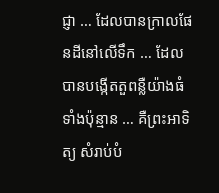ជ្ញា … ដែលបានក្រាលផែនដីនៅលើទឹក … ដែលបានបង្កើតតួពន្លឺយ៉ាងធំទាំងប៉ុន្មាន … គឺព្រះអាទិត្យ សំរាប់បំ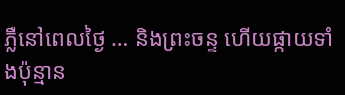ភ្លឺនៅពេលថ្ងៃ … និងព្រះចន្ទ ហើយផ្កាយទាំងប៉ុន្មាន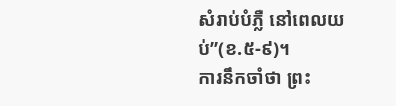សំរាប់បំភ្លឺ នៅពេលយប់”(ខ.៥-៩)។
ការនឹកចាំថា ព្រះ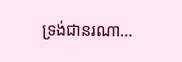ទ្រង់ជានរណា…